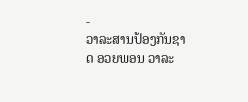-
ວາລະສານປ້ອງກັນຊາດ ອວຍພອນ ວາລະ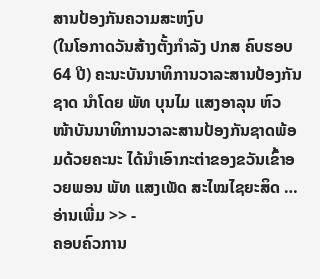ສານປ້ອງກັນຄວາມສະຫງົບ
(ໃນໂອກາດວັນສ້າງຕັ້ງກຳລັງ ປກສ ຄົບຮອບ 64 ປີ) ຄະນະບັນນາທິການວາລະສານປ້ອງກັນຊາດ ນຳໂດຍ ພັທ ບຸນໄມ ແສງອາລຸນ ຫົວໜ້າບັນນາທິການວາລະສານປ້ອງກັນຊາດພ້ອມດ້ວຍຄະນະ ໄດ້ນໍາເອົາກະຕ່າຂອງຂວັນເຂົ້າອວຍພອນ ພັທ ແສງເພັດ ສະໄໝໄຊຍະສິດ …
ອ່ານເພີ່ມ >> -
ຄອບຄົວການ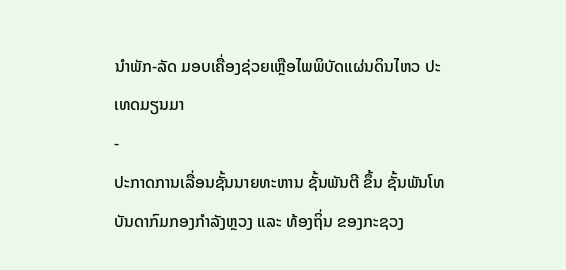ນໍາພັກ-ລັດ ມອບເຄື່ອງຊ່ວຍເຫຼືອໄພພິບັດແຜ່ນດິນໄຫວ ປະເທດມຽນມາ
-
ປະກາດການເລື່ອນຊັ້ນນາຍທະຫານ ຊັ້ນພັນຕີ ຂຶ້ນ ຊັ້ນພັນໂທ ບັນດາກົມກອງກຳລັງຫຼວງ ແລະ ທ້ອງຖິ່ນ ຂອງກະຊວງ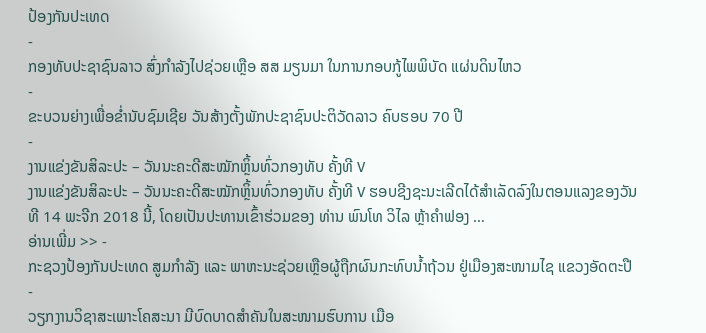ປ້ອງກັນປະເທດ
-
ກອງທັບປະຊາຊົນລາວ ສົ່ງກຳລັງໄປຊ່ວຍເຫຼືອ ສສ ມຽນມາ ໃນການກອບກູ້ໄພພິບັດ ແຜ່ນດິນໄຫວ
-
ຂະບວນຍ່າງເພື່ອຂໍ່ານັບຊົມເຊີຍ ວັນສ້າງຕັ້ງພັກປະຊາຊົນປະຕິວັດລາວ ຄົບຮອບ 70 ປີ
-
ງານແຂ່ງຂັນສິລະປະ – ວັນນະຄະດີສະໝັກຫຼິ້ນທົ່ວກອງທັບ ຄັ້ງທີ V
ງານແຂ່ງຂັນສິລະປະ – ວັນນະຄະດີສະໝັກຫຼິ້ນທົ່ວກອງທັບ ຄັ້ງທີ V ຮອບຊີງຊະນະເລີດໄດ້ສໍາເລັດລົງໃນຕອນແລງຂອງວັນທີ 14 ພະຈີກ 2018 ນີ້, ໂດຍເປັນປະທານເຂົ້າຮ່ວມຂອງ ທ່ານ ພົນໂທ ວິໄລ ຫຼ້າຄຳຟອງ …
ອ່ານເພີ່ມ >> -
ກະຊວງປ້ອງກັນປະເທດ ສູມກຳລັງ ແລະ ພາຫະນະຊ່ວຍເຫຼືອຜູ້ຖືກຜົນກະທົບນໍ້າຖ້ວນ ຢູ່ເມືອງສະໜາມໄຊ ແຂວງອັດຕະປື
-
ວຽກງານວິຊາສະເພາະໂຄສະນາ ມີບົດບາດສຳຄັນໃນສະໜາມຮົບການ ເມືອ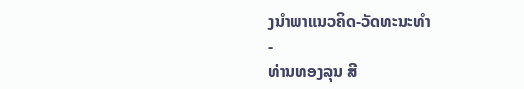ງນຳພາແນວຄິດ-ວັດທະນະທຳ
-
ທ່ານທອງລຸນ ສີ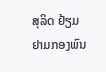ສຸລິດ ຢ້ຽມຢາມກອງພົນ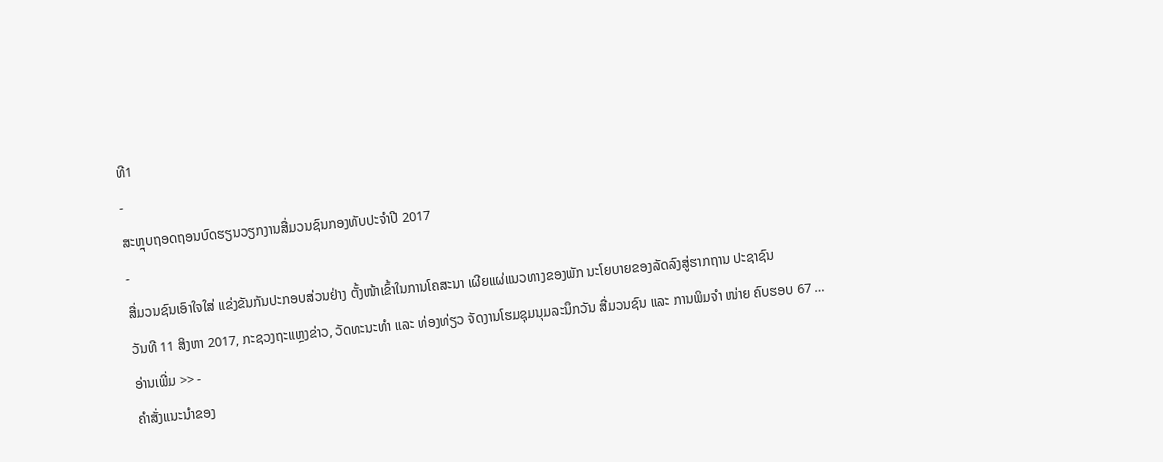ທີ1
-
ສະຫຼຸບຖອດຖອນບົດຮຽນວຽກງານສື່ມວນຊົນກອງທັບປະຈຳປີ 2017
-
ສື່ມວນຊົນເອົາໃຈໃສ່ ແຂ່ງຂັນກັນປະກອບສ່ວນຢ່າງ ຕັ້ງໜ້າເຂົ້າໃນການໂຄສະນາ ເຜີຍແຜ່ແນວທາງຂອງພັກ ນະໂຍບາຍຂອງລັດລົງສູ່ຮາກຖານ ປະຊາຊົນ
ວັນທີ 11 ສິງຫາ 2017, ກະຊວງຖະແຫຼງຂ່າວ, ວັດທະນະທຳ ແລະ ທ່ອງທ່ຽວ ຈັດງານໂຮມຊຸມນຸມລະນຶກວັນ ສື່ມວນຊົນ ແລະ ການພິມຈຳ ໜ່າຍ ຄົບຮອບ 67 …
ອ່ານເພີ່ມ >> -
ຄໍາສັ່ງແນະນໍາຂອງ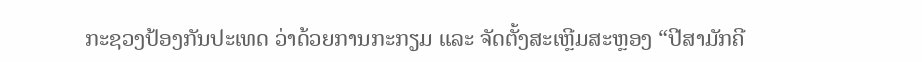ກະຊວງປ້ອງກັນປະເທດ ວ່າດ້ວຍການກະກຽມ ແລະ ຈັດຕັ້ງສະເຫຼີມສະຫຼອງ “ປີສາມັກຄີ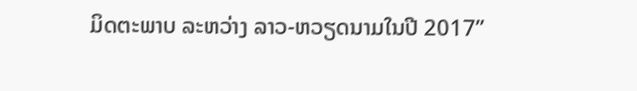ມິດຕະພາບ ລະຫວ່າງ ລາວ-ຫວຽດນາມໃນປີ 2017”